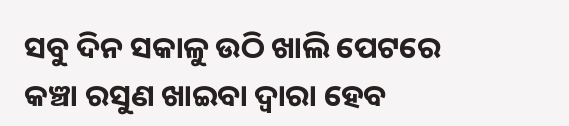ସବୁ ଦିନ ସକାଳୁ ଉଠି ଖାଲି ପେଟରେ କଞ୍ଚା ରସୁଣ ଖାଇବା ଦ୍ୱାରା ହେବ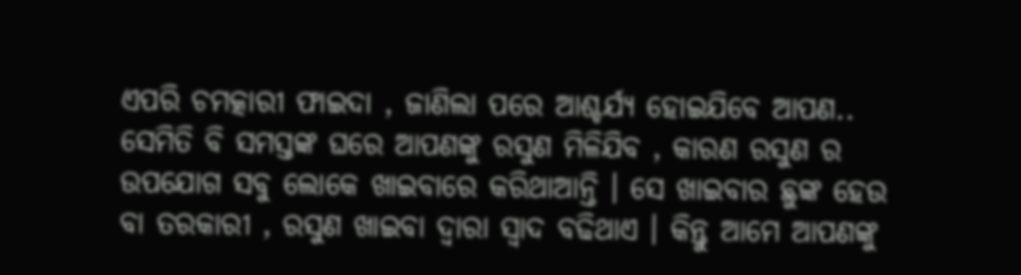ଏପରି ଚମତ୍କାରୀ ଫାଇଦା , ଜାଣିଲା ପରେ ଆଶ୍ଚର୍ଯ୍ୟ ହୋଇଯିବେ ଆପଣ..
ସେମିତି ବି ସମସ୍ତଙ୍କ ଘରେ ଆପଣଙ୍କୁ ରସୁଣ ମିଳିଯିବ , କାରଣ ରସୁଣ ର ଉପଯୋଗ ସବୁ ଲୋକେ ଖାଇବାରେ କରିଥାଆନ୍ତି । ସେ ଖାଇବାର ଛୁଙ୍କ ହେଉ ବା ତରକାରୀ , ରସୁଣ ଖାଇବା ଦ୍ୱାରା ସ୍ୱାଦ ବଢିଥାଏ । କିନ୍ତୁ ଆମେ ଆପଣଙ୍କୁ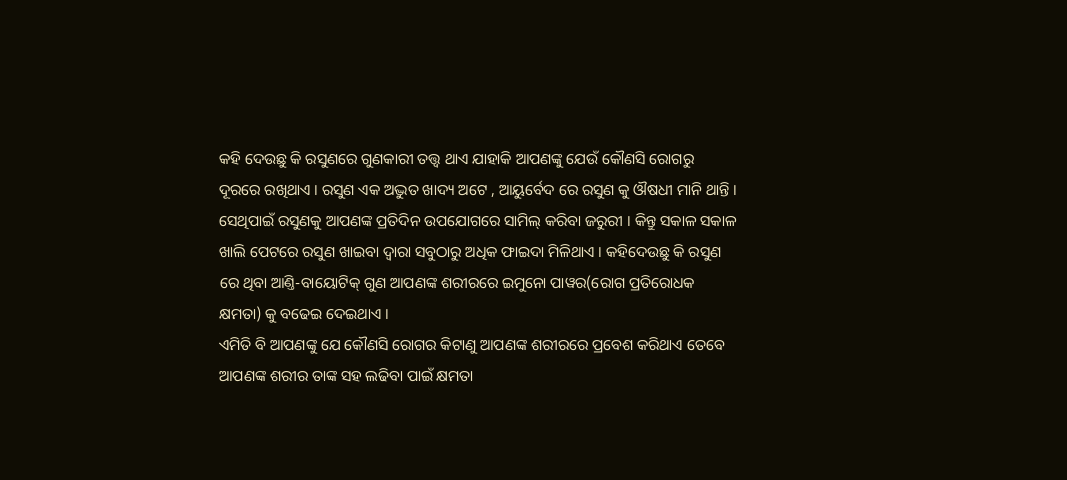କହି ଦେଉଛୁ କି ରସୁଣରେ ଗୁଣକାରୀ ତତ୍ତ୍ୱ ଥାଏ ଯାହାକି ଆପଣଙ୍କୁ ଯେଉଁ କୌଣସି ରୋଗରୁ ଦୂରରେ ରଖିଥାଏ । ରସୁଣ ଏକ ଅଦ୍ଭୁତ ଖାଦ୍ୟ ଅଟେ , ଆୟୁର୍ବେଦ ରେ ରସୁଣ କୁ ଔଷଧୀ ମାନି ଥାନ୍ତି । ସେଥିପାଇଁ ରସୁଣକୁ ଆପଣଙ୍କ ପ୍ରତିଦିନ ଉପଯୋଗରେ ସାମିଲ୍ କରିବା ଜରୁରୀ । କିନ୍ତୁ ସକାଳ ସକାଳ ଖାଲି ପେଟରେ ରସୁଣ ଖାଇବା ଦ୍ୱାରା ସବୁଠାରୁ ଅଧିକ ଫାଇଦା ମିଳିଥାଏ । କହିଦେଉଛୁ କି ରସୁଣ ରେ ଥିବା ଆଣ୍ତି-ବାୟୋଟିକ୍ ଗୁଣ ଆପଣଙ୍କ ଶରୀରରେ ଇମୁନୋ ପାୱର(ରୋଗ ପ୍ରତିରୋଧକ କ୍ଷମତା) କୁ ବଢେଇ ଦେଇଥାଏ ।
ଏମିତି ବି ଆପଣଙ୍କୁ ଯେ କୌଣସି ରୋଗର କିଟାଣୁ ଆପଣଙ୍କ ଶରୀରରେ ପ୍ରବେଶ କରିଥାଏ ତେବେ ଆପଣଙ୍କ ଶରୀର ତାଙ୍କ ସହ ଲଢିବା ପାଇଁ କ୍ଷମତା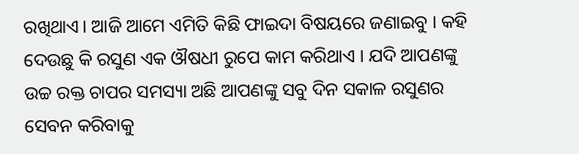ରଖିଥାଏ। ଆଜି ଆମେ ଏମିତି କିଛି ଫାଇଦା ବିଷୟରେ ଜଣାଇବୁ । କହି ଦେଉଛୁ କି ରସୁଣ ଏକ ଔଷଧୀ ରୁପେ କାମ କରିଥାଏ । ଯଦି ଆପଣଙ୍କୁ ଉଚ୍ଚ ରକ୍ତ ଚାପର ସମସ୍ୟା ଅଛି ଆପଣଙ୍କୁ ସବୁ ଦିନ ସକାଳ ରସୁଣର ସେବନ କରିବାକୁ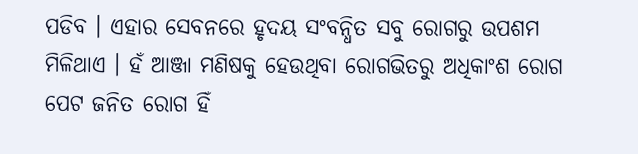ପଡିବ । ଏହାର ସେବନରେ ହୃଦୟ ସଂବନ୍ଧିତ ସବୁ ରୋଗରୁ ଉପଶମ ମିଳିଥାଏ । ହଁ ଆଞ୍ଜା ମଣିଷକୁ ହେଉଥିବା ରୋଗଭିତରୁ ଅଧିକାଂଶ ରୋଗ ପେଟ ଜନିତ ରୋଗ ହିଁ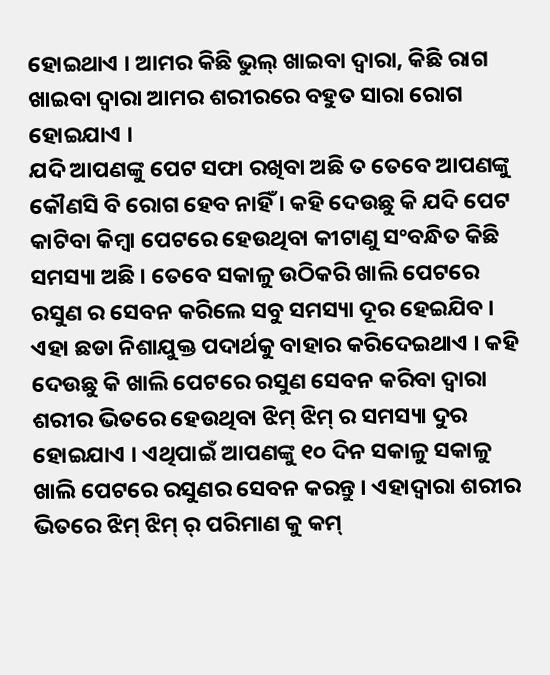ହୋଇଥାଏ । ଆମର କିଛି ଭୁଲ୍ ଖାଇବା ଦ୍ୱାରା, କିଛି ରାଗ ଖାଇବା ଦ୍ୱାରା ଆମର ଶରୀରରେ ବହୁତ ସାରା ରୋଗ ହୋଇଯାଏ ।
ଯଦି ଆପଣଙ୍କୁ ପେଟ ସଫା ରଖିବା ଅଛି ତ ତେବେ ଆପଣଙ୍କୁ କୌଣସି ବି ରୋଗ ହେବ ନାହିଁ । କହି ଦେଉଛୁ କି ଯଦି ପେଟ କାଟିବା କିମ୍ବା ପେଟରେ ହେଉଥିବା କୀଟାଣୁ ସଂବନ୍ଧିତ କିଛି ସମସ୍ୟା ଅଛି । ତେବେ ସକାଳୁ ଉଠିକରି ଖାଲି ପେଟରେ ରସୁଣ ର ସେବନ କରିଲେ ସବୁ ସମସ୍ୟା ଦୂର ହେଇଯିବ । ଏହା ଛଡା ନିଶାଯୁକ୍ତ ପଦାର୍ଥକୁ ବାହାର କରିଦେଇଥାଏ । କହି ଦେଉଛୁ କି ଖାଲି ପେଟରେ ରସୁଣ ସେବନ କରିବା ଦ୍ୱାରା ଶରୀର ଭିତରେ ହେଉଥିବା ଝିମ୍ ଝିମ୍ ର ସମସ୍ୟା ଦୁର ହୋଇଯାଏ । ଏଥିପାଇଁ ଆପଣଙ୍କୁ ୧୦ ଦିନ ସକାଳୁ ସକାଳୁ ଖାଲି ପେଟରେ ରସୁଣର ସେବନ କରନ୍ତୁ । ଏହାଦ୍ୱାରା ଶରୀର ଭିତରେ ଝିମ୍ ଝିମ୍ ର୍ ପରିମାଣ କୁ କମ୍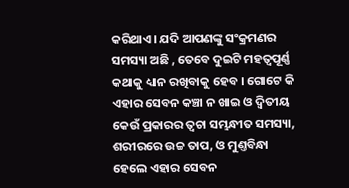କରିଥାଏ। ଯଦି ଆପଣଙ୍କୁ ସଂକ୍ରମଣର ସମସ୍ୟା ଅଛି , ତେବେ ଦୁଇଟି ମହତ୍ୱପୂର୍ଣ୍ଣ କଥାକୁ ଧ୍ୟାନ ରଖିବାକୁ ହେବ । ଗୋଟେ କି ଏହାର ସେବନ କଞ୍ଚା ନ ଖାଇ ଓ ଦ୍ୱିତୀୟ କେଉଁ ପ୍ରକାରର ତ୍ୱଚା ସମ୍ଭନ୍ଧୀତ ସମସ୍ୟା, ଶରୀରରେ ଉଚ୍ଚ ତାପ, ଓ ମୁଣ୍ତବିନ୍ଧା ହେଲେ ଏହାର ସେବନ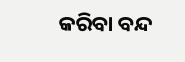କରିବା ବନ୍ଦ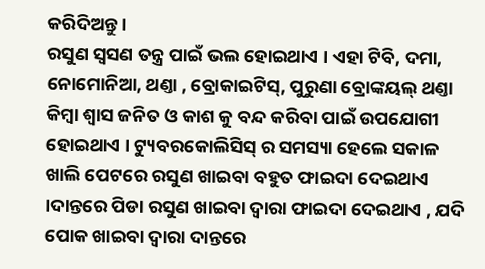କରିଦିଅନ୍ତୁ ।
ରସୁଣ ସ୍ୱସଣ ତନ୍ତ୍ର ପାଇଁ ଭଲ ହୋଇଥାଏ । ଏହା ଟିବି, ଦମା, ନୋମୋନିଆ, ଥଣ୍ତା , ବ୍ରୋକାଇଟିସ୍, ପୁରୁଣା ବ୍ରୋଙ୍କୟଲ୍ ଥଣ୍ତା କିମ୍ବା ଶ୍ୱାସ ଜନିତ ଓ କାଶ କୁ ବନ୍ଦ କରିବା ପାଇଁ ଉପଯୋଗୀ ହୋଇଥାଏ । ଟ୍ୟୁବରକୋଲିସିସ୍ ର ସମସ୍ୟା ହେଲେ ସକାଳ ଖାଲି ପେଟରେ ରସୁଣ ଖାଇବା ବହୁତ ଫାଇଦା ଦେଇଥାଏ ।ଦାନ୍ତରେ ପିଡା ରସୁଣ ଖାଇବା ଦ୍ୱାରା ଫାଇଦା ଦେଇଥାଏ , ଯଦି ପୋକ ଖାଇବା ଦ୍ୱାରା ଦାନ୍ତରେ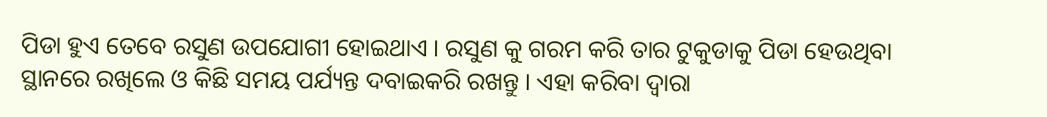ପିଡା ହୁଏ ତେବେ ରସୁଣ ଉପଯୋଗୀ ହୋଇଥାଏ । ରସୁଣ କୁ ଗରମ କରି ତାର ଟୁକୁଡାକୁ ପିଡା ହେଉଥିବା ସ୍ଥାନରେ ରଖିଲେ ଓ କିଛି ସମୟ ପର୍ଯ୍ୟନ୍ତ ଦବାଇକରି ରଖନ୍ତୁ । ଏହା କରିବା ଦ୍ୱାରା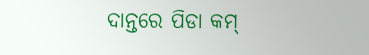ଦାନ୍ତରେ ପିଡା କମ୍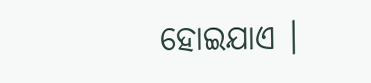ହୋଇଯାଏ ।